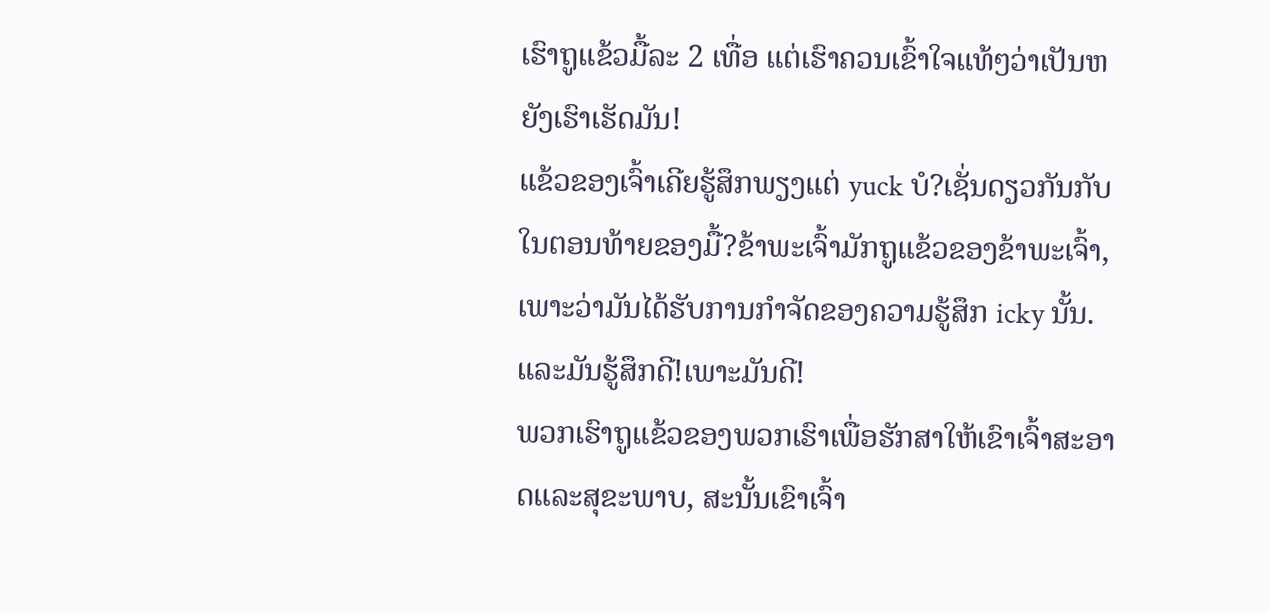ເຮົາຖູແຂ້ວມື້ລະ 2 ເທື່ອ ແຕ່ເຮົາຄວນເຂົ້າໃຈແທ້ໆວ່າເປັນຫຍັງເຮົາເຮັດມັນ!
ແຂ້ວຂອງເຈົ້າເຄີຍຮູ້ສຶກພຽງແຕ່ yuck ບໍ?ເຊັ່ນດຽວກັນກັບໃນຕອນທ້າຍຂອງມື້?ຂ້າພະເຈົ້າມັກຖູແຂ້ວຂອງຂ້າພະເຈົ້າ, ເພາະວ່າມັນໄດ້ຮັບການກໍາຈັດຂອງຄວາມຮູ້ສຶກ icky ນັ້ນ.ແລະມັນຮູ້ສຶກດີ!ເພາະມັນດີ!
ພວກເຮົາຖູແຂ້ວຂອງພວກເຮົາເພື່ອຮັກສາໃຫ້ເຂົາເຈົ້າສະອາດແລະສຸຂະພາບ, ສະນັ້ນເຂົາເຈົ້າ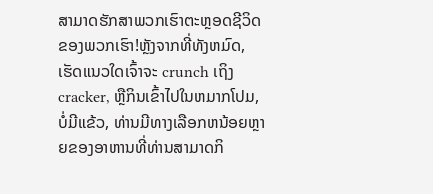ສາມາດຮັກສາພວກເຮົາຕະຫຼອດຊີວິດຂອງພວກເຮົາ!ຫຼັງຈາກທີ່ທັງຫມົດ, ເຮັດແນວໃດເຈົ້າຈະ crunch ເຖິງ cracker, ຫຼືກິນເຂົ້າໄປໃນຫມາກໂປມ, ບໍ່ມີແຂ້ວ, ທ່ານມີທາງເລືອກຫນ້ອຍຫຼາຍຂອງອາຫານທີ່ທ່ານສາມາດກິ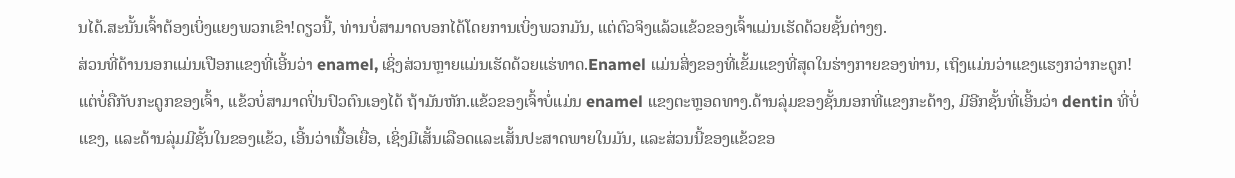ນໄດ້.ສະນັ້ນເຈົ້າຕ້ອງເບິ່ງແຍງພວກເຂົາ!ດຽວນີ້, ທ່ານບໍ່ສາມາດບອກໄດ້ໂດຍການເບິ່ງພວກມັນ, ແຕ່ຕົວຈິງແລ້ວແຂ້ວຂອງເຈົ້າແມ່ນເຮັດດ້ວຍຊັ້ນຕ່າງໆ.
ສ່ວນທີ່ດ້ານນອກແມ່ນເປືອກແຂງທີ່ເອີ້ນວ່າ enamel, ເຊິ່ງສ່ວນຫຼາຍແມ່ນເຮັດດ້ວຍແຮ່ທາດ.Enamel ແມ່ນສິ່ງຂອງທີ່ເຂັ້ມແຂງທີ່ສຸດໃນຮ່າງກາຍຂອງທ່ານ, ເຖິງແມ່ນວ່າແຂງແຮງກວ່າກະດູກ!ແຕ່ບໍ່ຄືກັບກະດູກຂອງເຈົ້າ, ແຂ້ວບໍ່ສາມາດປິ່ນປົວຕົນເອງໄດ້ ຖ້າມັນຫັກ.ແຂ້ວຂອງເຈົ້າບໍ່ແມ່ນ enamel ແຂງຕະຫຼອດທາງ.ດ້ານລຸ່ມຂອງຊັ້ນນອກທີ່ແຂງກະດ້າງ, ມີອີກຊັ້ນທີ່ເອີ້ນວ່າ dentin ທີ່ບໍ່ແຂງ, ແລະດ້ານລຸ່ມມີຊັ້ນໃນຂອງແຂ້ວ, ເອີ້ນວ່າເນື້ອເຍື່ອ, ເຊິ່ງມີເສັ້ນເລືອດແລະເສັ້ນປະສາດພາຍໃນມັນ, ແລະສ່ວນນີ້ຂອງແຂ້ວຂອ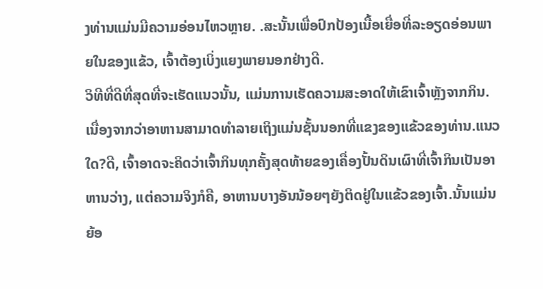ງທ່ານແມ່ນມີຄວາມອ່ອນໄຫວຫຼາຍ. .ສະນັ້ນເພື່ອປົກປ້ອງເນື້ອເຍື່ອທີ່ລະອຽດອ່ອນພາຍໃນຂອງແຂ້ວ, ເຈົ້າຕ້ອງເບິ່ງແຍງພາຍນອກຢ່າງດີ.
ວິທີທີ່ດີທີ່ສຸດທີ່ຈະເຮັດແນວນັ້ນ, ແມ່ນການເຮັດຄວາມສະອາດໃຫ້ເຂົາເຈົ້າຫຼັງຈາກກິນ.ເນື່ອງຈາກວ່າອາຫານສາມາດທໍາລາຍເຖິງແມ່ນຊັ້ນນອກທີ່ແຂງຂອງແຂ້ວຂອງທ່ານ.ແນວໃດ?ດີ, ເຈົ້າອາດຈະຄິດວ່າເຈົ້າກິນທຸກຄັ້ງສຸດທ້າຍຂອງເຄື່ອງປັ້ນດິນເຜົາທີ່ເຈົ້າກິນເປັນອາຫານວ່າງ, ແຕ່ຄວາມຈິງກໍຄື, ອາຫານບາງອັນນ້ອຍໆຍັງຕິດຢູ່ໃນແຂ້ວຂອງເຈົ້າ.ນັ້ນແມ່ນຍ້ອ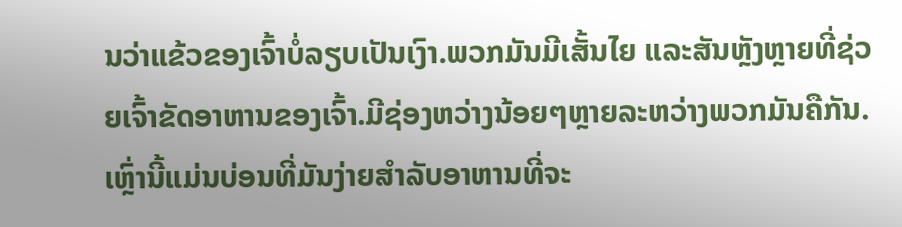ນວ່າແຂ້ວຂອງເຈົ້າບໍ່ລຽບເປັນເງົາ.ພວກມັນມີເສັ້ນໄຍ ແລະສັນຫຼັງຫຼາຍທີ່ຊ່ວຍເຈົ້າຂັດອາຫານຂອງເຈົ້າ.ມີຊ່ອງຫວ່າງນ້ອຍໆຫຼາຍລະຫວ່າງພວກມັນຄືກັນ.ເຫຼົ່ານີ້ແມ່ນບ່ອນທີ່ມັນງ່າຍສໍາລັບອາຫານທີ່ຈະ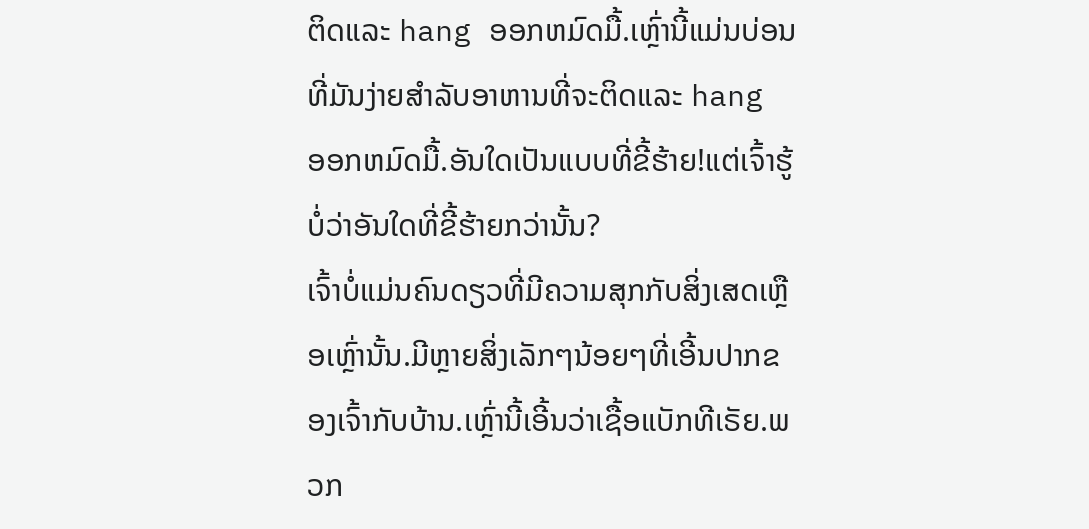ຕິດແລະ hang ອອກຫມົດມື້.ເຫຼົ່ານີ້ແມ່ນບ່ອນທີ່ມັນງ່າຍສໍາລັບອາຫານທີ່ຈະຕິດແລະ hang ອອກຫມົດມື້.ອັນໃດເປັນແບບທີ່ຂີ້ຮ້າຍ!ແຕ່ເຈົ້າຮູ້ບໍ່ວ່າອັນໃດທີ່ຂີ້ຮ້າຍກວ່ານັ້ນ?
ເຈົ້າບໍ່ແມ່ນຄົນດຽວທີ່ມີຄວາມສຸກກັບສິ່ງເສດເຫຼືອເຫຼົ່ານັ້ນ.ມີຫຼາຍສິ່ງເລັກໆນ້ອຍໆທີ່ເອີ້ນປາກຂອງເຈົ້າກັບບ້ານ.ເຫຼົ່ານີ້ເອີ້ນວ່າເຊື້ອແບັກທີເຣັຍ.ພວກ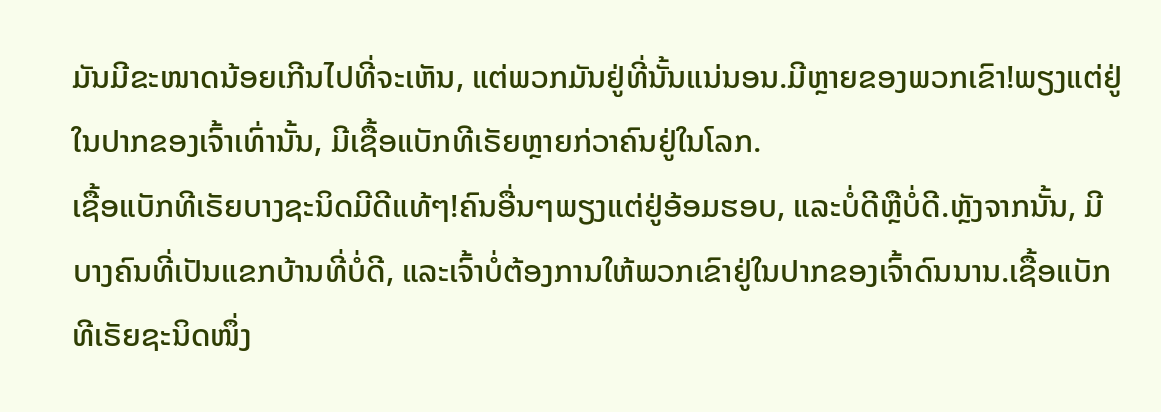ມັນມີຂະໜາດນ້ອຍເກີນໄປທີ່ຈະເຫັນ, ແຕ່ພວກມັນຢູ່ທີ່ນັ້ນແນ່ນອນ.ມີຫຼາຍຂອງພວກເຂົາ!ພຽງແຕ່ຢູ່ໃນປາກຂອງເຈົ້າເທົ່ານັ້ນ, ມີເຊື້ອແບັກທີເຣັຍຫຼາຍກ່ວາຄົນຢູ່ໃນໂລກ.
ເຊື້ອແບັກທີເຣັຍບາງຊະນິດມີດີແທ້ໆ!ຄົນອື່ນໆພຽງແຕ່ຢູ່ອ້ອມຮອບ, ແລະບໍ່ດີຫຼືບໍ່ດີ.ຫຼັງຈາກນັ້ນ, ມີບາງຄົນທີ່ເປັນແຂກບ້ານທີ່ບໍ່ດີ, ແລະເຈົ້າບໍ່ຕ້ອງການໃຫ້ພວກເຂົາຢູ່ໃນປາກຂອງເຈົ້າດົນນານ.ເຊື້ອແບັກທີເຣັຍຊະນິດໜຶ່ງ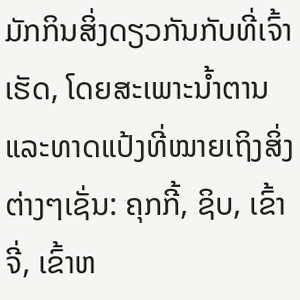ມັກກິນສິ່ງດຽວກັນກັບທີ່ເຈົ້າເຮັດ, ໂດຍສະເພາະນໍ້າຕານ ແລະທາດແປ້ງທີ່ໝາຍເຖິງສິ່ງຕ່າງໆເຊັ່ນ: ຄຸກກີ້, ຊິບ, ເຂົ້າຈີ່, ເຂົ້າຫ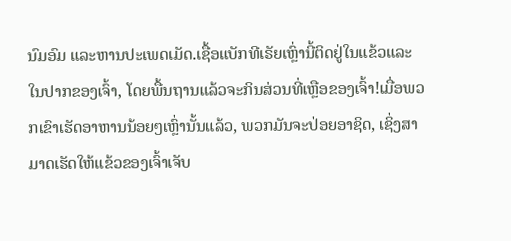ນົມອົມ ແລະຫານປະເພດເມັດ.ເຊື້ອແບັກທີເຣັຍເຫຼົ່ານີ້ຕິດຢູ່ໃນແຂ້ວແລະໃນປາກຂອງເຈົ້າ, ໂດຍພື້ນຖານແລ້ວຈະກິນສ່ວນທີ່ເຫຼືອຂອງເຈົ້າ!ເມື່ອພວກເຂົາເຮັດອາຫານນ້ອຍໆເຫຼົ່ານັ້ນແລ້ວ, ພວກມັນຈະປ່ອຍອາຊິດ, ເຊິ່ງສາມາດເຮັດໃຫ້ແຂ້ວຂອງເຈົ້າເຈັບ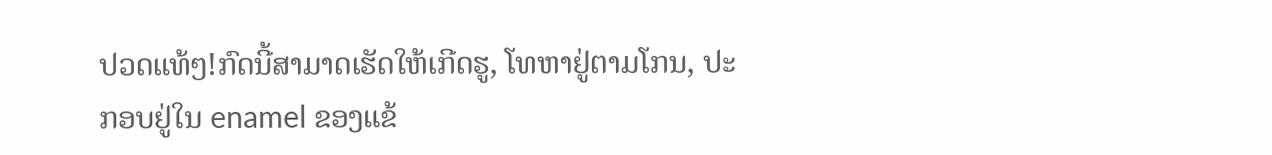ປວດແທ້ໆ!ກົດນີ້ສາມາດເຮັດໃຫ້ເກີດຮູ, ໂທຫາຢູ່ຕາມໂກນ, ປະກອບຢູ່ໃນ enamel ຂອງແຂ້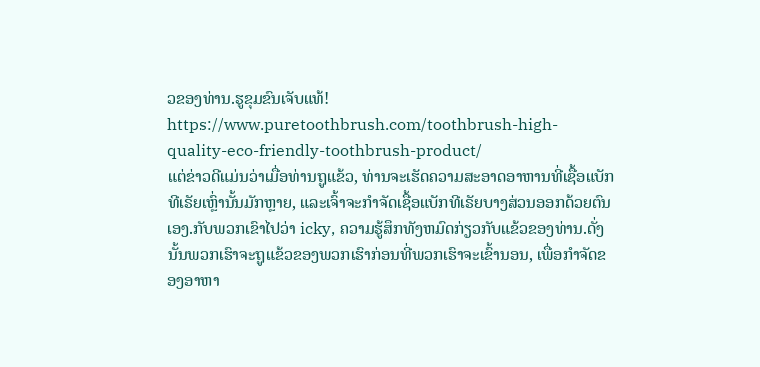ວຂອງທ່ານ.ຮູຂຸມຂົນເຈັບແທ້!
https://www.puretoothbrush.com/toothbrush-high-quality-eco-friendly-toothbrush-product/
ແຕ່ຂ່າວດີແມ່ນວ່າເມື່ອທ່ານຖູແຂ້ວ, ທ່ານຈະເຮັດຄວາມສະອາດອາຫານທີ່ເຊື້ອແບັກທີເຣັຍເຫຼົ່ານັ້ນມັກຫຼາຍ, ແລະເຈົ້າຈະກໍາຈັດເຊື້ອແບັກທີເຣັຍບາງສ່ວນອອກດ້ວຍຕົນເອງ.ກັບພວກເຂົາໄປວ່າ icky, ຄວາມຮູ້ສຶກທັງຫມົດກ່ຽວກັບແຂ້ວຂອງທ່ານ.ດັ່ງນັ້ນພວກເຮົາຈະຖູແຂ້ວຂອງພວກເຮົາກ່ອນທີ່ພວກເຮົາຈະເຂົ້ານອນ, ເພື່ອກໍາຈັດຂອງອາຫາ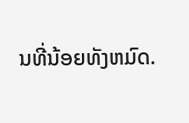ນທີ່ນ້ອຍທັງຫມົດ.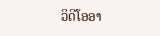ວິດີໂອອາ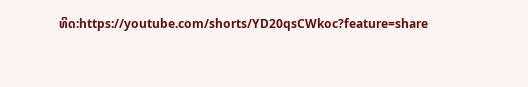ທິດ:https://youtube.com/shorts/YD20qsCWkoc?feature=share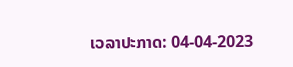ເວລາປະກາດ: 04-04-2023